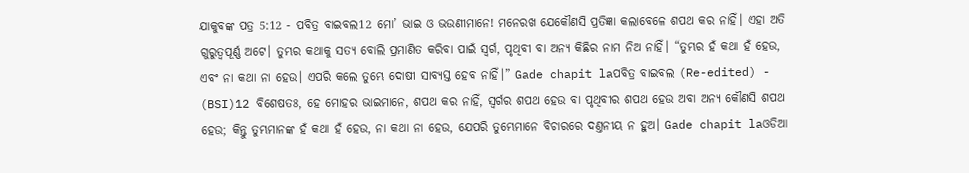ଯାକୁବଙ୍କ ପତ୍ର 5:12 - ପବିତ୍ର ବାଇବଲ12 ମୋ’ ଭାଇ ଓ ଭଉଣୀମାନେ! ମନେରଖ ଯେକୌଣସି ପ୍ରତିଜ୍ଞା କଲାବେଳେ ଶପଥ କର ନାହିଁ। ଏହା ଅତି ଗୁରୁତ୍ୱପୂର୍ଣ୍ଣ ଅଟେ। ତୁମ୍ଭର କଥାକୁ ସତ୍ୟ ବୋଲି ପ୍ରମାଣିତ କରିବା ପାଇଁ ସ୍ୱର୍ଗ, ପୃଥିବୀ ବା ଅନ୍ୟ କିଛିର ନାମ ନିଅ ନାହିଁ। “ତୁମ୍ଭର ହଁ କଥା ହଁ ହେଉ, ଏବଂ ନା କଥା ନା ହେଉ। ଏପରି କଲେ ତୁମ୍ଭେ ଦୋଷୀ ସାବ୍ୟସ୍ତ ହେବ ନାହିଁ।” Gade chapit laପବିତ୍ର ବାଇବଲ (Re-edited) - (BSI)12 ବିଶେଷତଃ, ହେ ମୋହର ଭାଇମାନେ, ଶପଥ କର ନାହିଁ, ସ୍ଵର୍ଗର ଶପଥ ହେଉ ବା ପୃଥିବୀର ଶପଥ ହେଉ ଅବା ଅନ୍ୟ କୌଣସି ଶପଥ ହେଉ; କିନ୍ତୁ ତୁମ୍ଭମାନଙ୍କ ହଁ କଥା ହଁ ହେଉ, ନା କଥା ନା ହେଉ, ଯେପରି ତୁମ୍ଭେମାନେ ବିଚାରରେ ଦଣ୍ତନୀୟ ନ ହୁଅ। Gade chapit laଓଡିଆ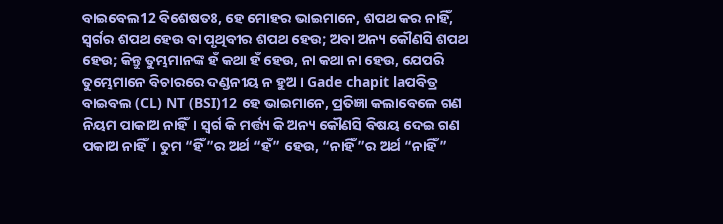ବାଇବେଲ12 ବିଶେଷତଃ, ହେ ମୋହର ଭାଇମାନେ, ଶପଥ କର ନାହିଁ, ସ୍ୱର୍ଗର ଶପଥ ହେଉ ବା ପୃଥିବୀର ଶପଥ ହେଉ; ଅବା ଅନ୍ୟ କୌଣସି ଶପଥ ହେଉ; କିନ୍ତୁ ତୁମ୍ଭମାନଙ୍କ ହଁ କଥା ହଁ ହେଉ, ନା କଥା ନା ହେଉ, ଯେପରି ତୁମ୍ଭେମାନେ ବିଚାରରେ ଦଣ୍ଡନୀୟ ନ ହୁଅ । Gade chapit laପବିତ୍ର ବାଇବଲ (CL) NT (BSI)12 ହେ ଭାଇମାନେ, ପ୍ରତିଜ୍ଞା କଲାବେଳେ ଗଣ ନିୟମ ପାକାଅ ନାହିଁ। ସ୍ୱର୍ଗ କି ମର୍ତ୍ତ୍ୟ କି ଅନ୍ୟ କୌଣସି ବିଷୟ ଦେଇ ଗଣ ପକାଅ ନାହିଁ। ତୁମ “ହିଁ”ର ଅର୍ଥ “ହଁ” ହେଉ, “ନାହିଁ”ର ଅର୍ଥ “ନାହିଁ”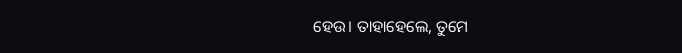ହେଉ। ତାହାହେଲେ, ତୁମେ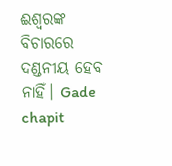ଈଶ୍ୱରଙ୍କ ବିଚାରରେ ଦଣ୍ଡନୀୟ ହେବ ନାହିଁ। Gade chapit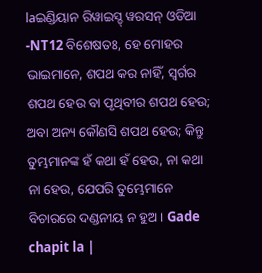laଇଣ୍ଡିୟାନ ରିୱାଇସ୍ଡ୍ ୱରସନ୍ ଓଡିଆ -NT12 ବିଶେଷତଃ, ହେ ମୋହର ଭାଇମାନେ, ଶପଥ କର ନାହିଁ, ସ୍ୱର୍ଗର ଶପଥ ହେଉ ବା ପୃଥିବୀର ଶପଥ ହେଉ; ଅବା ଅନ୍ୟ କୌଣସି ଶପଥ ହେଉ; କିନ୍ତୁ ତୁମ୍ଭମାନଙ୍କ ହଁ କଥା ହଁ ହେଉ, ନା କଥା ନା ହେଉ, ଯେପରି ତୁମ୍ଭେମାନେ ବିଚାରରେ ଦଣ୍ଡନୀୟ ନ ହୁଅ। Gade chapit la |